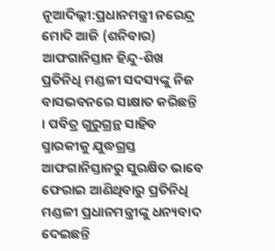ନୂଆଦିଲ୍ଲୀ:ପ୍ରଧାନମନ୍ତ୍ରୀ ନରେନ୍ଦ୍ର ମୋଦି ଆଜି (ଶନିବାର) ଆଫଗାନିସ୍ତାନ ହିନ୍ଦୁ-ଶିଖ ପ୍ରତିନିଧି ମଣ୍ଡଳୀ ସଦସ୍ୟଙ୍କୁ ନିଜ ବାସଭବନରେ ସାକ୍ଷାତ କରିଛନ୍ତି । ପବିତ୍ର ଗୁରୁଗ୍ରନ୍ଥ ସାହିବ ସ୍ମାରକୀକୁ ଯୁଦ୍ଧଗ୍ରସ୍ତ ଆଫଗାନିସ୍ତାନରୁ ସୁରକ୍ଷିତ ଭାବେ ଫେରାଇ ଆଣିଥିବାରୁ ପ୍ରତିନିଧି ମଣ୍ଡଳୀ ପ୍ରଧାନମନ୍ତ୍ରୀଙ୍କୁ ଧନ୍ୟବାଦ ଦେଇଛନ୍ତି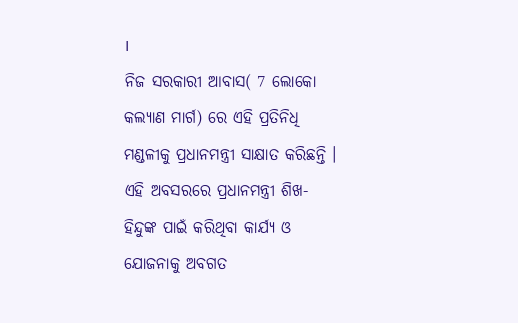।
ନିଜ ସରକାରୀ ଆବାସ( 7 ଲୋକୋ କଲ୍ୟାଣ ମାର୍ଗ) ରେ ଏହି ପ୍ରତିନିଧି ମଣ୍ଡଳୀକୁ ପ୍ରଧାନମନ୍ତ୍ରୀ ସାକ୍ଷାତ କରିଛନ୍ତି । ଏହି ଅବସରରେ ପ୍ରଧାନମନ୍ତ୍ରୀ ଶିଖ-ହିନ୍ଦୁଙ୍କ ପାଇଁ କରିଥିବା କାର୍ଯ୍ୟ ଓ ଯୋଜନାକୁ ଅବଗତ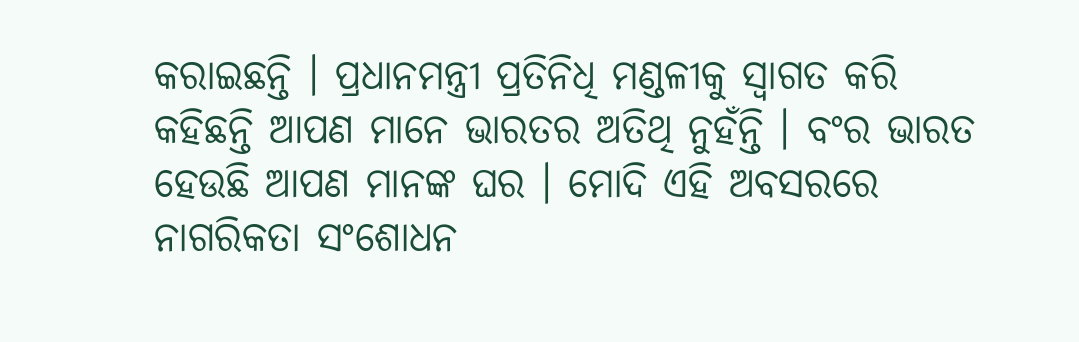କରାଇଛନ୍ତି । ପ୍ରଧାନମନ୍ତ୍ରୀ ପ୍ରତିନିଧି ମଣ୍ଡଳୀକୁ ସ୍ବାଗତ କରି କହିଛନ୍ତି ଆପଣ ମାନେ ଭାରତର ଅତିଥି ନୁହଁନ୍ତି । ବଂର ଭାରତ ହେଉଛି ଆପଣ ମାନଙ୍କ ଘର । ମୋଦି ଏହି ଅବସରରେ ନାଗରିକତା ସଂଶୋଧନ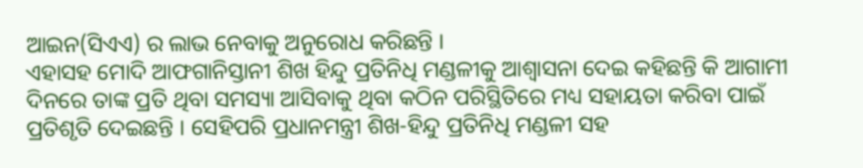ଆଇନ(ସିଏଏ) ର ଲାଭ ନେବାକୁ ଅନୁରୋଧ କରିଛନ୍ତି ।
ଏହାସହ ମୋଦି ଆଫଗାନିସ୍ତାନୀ ଶିଖ ହିନ୍ଦୁ ପ୍ରତିନିଧି ମଣ୍ଡଳୀକୁ ଆଶ୍ବାସନା ଦେଇ କହିଛନ୍ତି କି ଆଗାମୀ ଦିନରେ ତାଙ୍କ ପ୍ରତି ଥିବା ସମସ୍ୟା ଆସିବାକୁ ଥିବା କଠିନ ପରିସ୍ଥିତିରେ ମଧ୍ୟ ସହାୟତା କରିବା ପାଇଁ ପ୍ରତିଶୃତି ଦେଇଛନ୍ତି । ସେହିପରି ପ୍ରଧାନମନ୍ତ୍ରୀ ଶିଖ-ହିନ୍ଦୁ ପ୍ରତିନିଧି ମଣ୍ଡଳୀ ସହ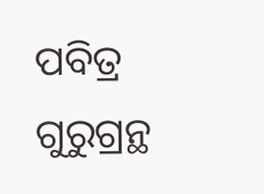ପବିତ୍ର ଗୁରୁଗ୍ରନ୍ଥ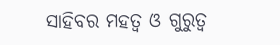ସାହିବର ମହତ୍ବ ଓ ଗୁରୁତ୍ବ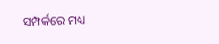ସମ୍ପର୍କରେ ମଧ୍ୟ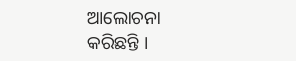ଆଲୋଚନା କରିଛନ୍ତି ।